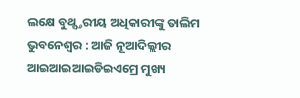ଲକ୍ଷେ ବୁଥ୍ସ୍ତରୀୟ ଅଧିକାରୀଙ୍କୁ ତାଲିମ
ଭୁବନେଶ୍ୱର : ଆଜି ନୂଆଦିଲ୍ଲୀର ଆଇଆଇଆଇଡିଇଏମ୍ରେ ମୁଖ୍ୟ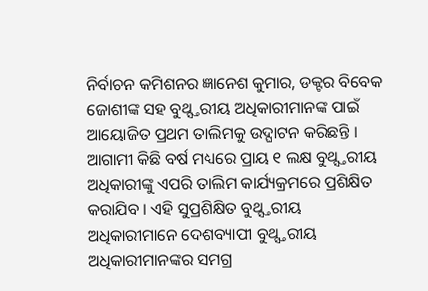ନିର୍ବାଚନ କମିଶନର ଜ୍ଞାନେଶ କୁମାର, ଡକ୍ଟର ବିବେକ ଜୋଶୀଙ୍କ ସହ ବୁଥ୍ସ୍ତରୀୟ ଅଧିକାରୀମାନଙ୍କ ପାଇଁ ଆୟୋଜିତ ପ୍ରଥମ ତାଲିମକୁ ଉଦ୍ଘାଟନ କରିଛନ୍ତି । ଆଗାମୀ କିଛି ବର୍ଷ ମଧ୍ୟରେ ପ୍ରାୟ ୧ ଲକ୍ଷ ବୁଥ୍ସ୍ତରୀୟ ଅଧିକାରୀଙ୍କୁ ଏପରି ତାଲିମ କାର୍ଯ୍ୟକ୍ରମରେ ପ୍ରଶିକ୍ଷିତ କରାଯିବ । ଏହି ସୁପ୍ରଶିକ୍ଷିତ ବୁଥ୍ସ୍ତରୀୟ ଅଧିକାରୀମାନେ ଦେଶବ୍ୟାପୀ ବୁଥ୍ସ୍ତରୀୟ ଅଧିକାରୀମାନଙ୍କର ସମଗ୍ର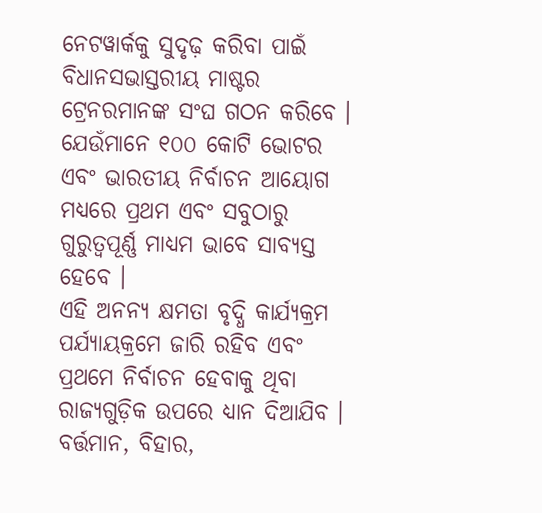ନେଟୱାର୍କକୁ ସୁଦୃଢ଼ କରିବା ପାଇଁ ବିଧାନସଭାସ୍ତରୀୟ ମାଷ୍ଟର ଟ୍ରେନରମାନଙ୍କ ସଂଘ ଗଠନ କରିବେ । ଯେଉଁମାନେ ୧୦୦ କୋଟି ଭୋଟର ଏବଂ ଭାରତୀୟ ନିର୍ବାଚନ ଆୟୋଗ ମଧ୍ୟରେ ପ୍ରଥମ ଏବଂ ସବୁଠାରୁ ଗୁରୁତ୍ୱପୂର୍ଣ୍ଣ ମାଧ୍ୟମ ଭାବେ ସାବ୍ୟସ୍ତ ହେବେ ।
ଏହି ଅନନ୍ୟ କ୍ଷମତା ବୃଦ୍ଧି କାର୍ଯ୍ୟକ୍ରମ ପର୍ଯ୍ୟାୟକ୍ରମେ ଜାରି ରହିବ ଏବଂ ପ୍ରଥମେ ନିର୍ବାଚନ ହେବାକୁ ଥିବା ରାଜ୍ୟଗୁଡ଼ିକ ଉପରେ ଧ୍ୟାନ ଦିଆଯିବ । ବର୍ତ୍ତମାନ, ବିହାର,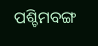ପଶ୍ଚିମବଙ୍ଗ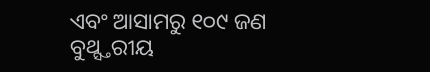ଏବଂ ଆସାମରୁ ୧୦୯ ଜଣ ବୁଥ୍ସ୍ତରୀୟ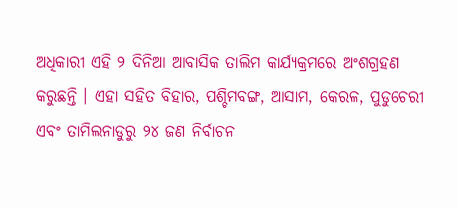ଅଧିକାରୀ ଏହି ୨ ଦିନିଆ ଆବାସିକ ତାଲିମ କାର୍ଯ୍ୟକ୍ରମରେ ଅଂଶଗ୍ରହଣ କରୁଛନ୍ତି । ଏହା ସହିତ ବିହାର, ପଶ୍ଚିମବଙ୍ଗ, ଆସାମ, କେରଳ, ପୁଡୁଚେରୀ ଏବଂ ତାମିଲନାଡୁରୁ ୨୪ ଜଣ ନିର୍ବାଚନ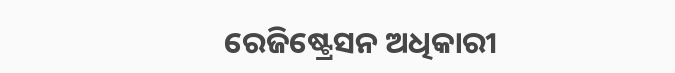ରେଜିଷ୍ଟ୍ରେସନ ଅଧିକାରୀ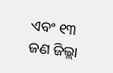ଏବଂ ୧୩ ଜଣ ଜିଲ୍ଲା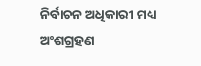ନିର୍ବାଚନ ଅଧିକାରୀ ମଧ୍ୟ ଅଂଶଗ୍ରହଣ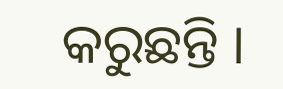କରୁଛନ୍ତି ।